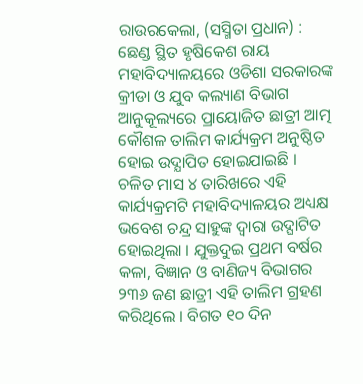ରାଉରକେଲା, (ସସ୍ମିତା ପ୍ରଧାନ) : ଛେଣ୍ଡ ସ୍ଥିତ ହୃଷିକେଶ ରାୟ ମହାବିଦ୍ୟାଳୟରେ ଓଡିଶା ସରକାରଙ୍କ କ୍ରୀଡା ଓ ଯୁବ କଲ୍ୟାଣ ବିଭାଗ ଆନୁକୂଲ୍ୟରେ ପ୍ରାୟୋଜିତ ଛାତ୍ରୀ ଆତ୍ମ କୌଶଳ ତାଲିମ କାର୍ଯ୍ୟକ୍ରମ ଅନୁଷ୍ଠିତ ହୋଇ ଉଦ୍ଯାପିତ ହୋଇଯାଇଛି । ଚଳିତ ମାସ ୪ ତାରିଖରେ ଏହି କାର୍ଯ୍ୟକ୍ରମଟି ମହାବିଦ୍ୟାଳୟର ଅଧ୍ୟକ୍ଷ ଭବେଶ ଚନ୍ଦ୍ର ସାହୁଙ୍କ ଦ୍ୱାରା ଉଦ୍ଘାଟିତ ହୋଇଥିଲା । ଯୁକ୍ତଦୁଇ ପ୍ରଥମ ବର୍ଷର କଳା, ବିଜ୍ଞାନ ଓ ବାଣିଜ୍ୟ ବିଭାଗର ୨୩୬ ଜଣ ଛାତ୍ରୀ ଏହି ତାଲିମ ଗ୍ରହଣ କରିଥିଲେ । ବିଗତ ୧୦ ଦିନ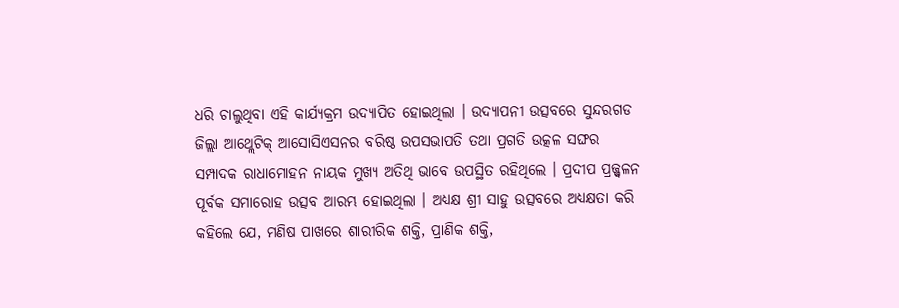ଧରି ଚାଲୁଥିବା ଏହି କାର୍ଯ୍ୟକ୍ରମ ଉଦ୍ଯାପିତ ହୋଇଥିଲା । ଉଦ୍ଯାପନୀ ଉତ୍ସବରେ ସୁନ୍ଦରଗଡ ଜିଲ୍ଲା ଆଥ୍ଲେଟିକ୍ ଆସୋସିଏସନର ବରିଷ୍ଠ ଉପସଭାପତି ତଥା ପ୍ରଗତି ଉତ୍କଳ ସଙ୍ଘର ସମ୍ପାଦକ ରାଧାମୋହନ ନାୟକ ମୁଖ୍ୟ ଅତିଥି ଭାବେ ଉପସ୍ଥିତ ରହିଥିଲେ । ପ୍ରଦୀପ ପ୍ରଜ୍ଜ୍ୱଳନ ପୂର୍ବକ ସମାରୋହ ଉତ୍ସବ ଆରମ୍ଭ ହୋଇଥିଲା । ଅଧ୍ୟକ୍ଷ ଶ୍ରୀ ସାହୁ ଉତ୍ସବରେ ଅଧ୍ୟକ୍ଷତା କରି କହିଲେ ଯେ, ମଣିଷ ପାଖରେ ଶାରୀରିକ ଶକ୍ତି, ପ୍ରାଣିକ ଶକ୍ତି,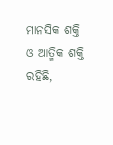ମାନସିକ ଶକ୍ତି ଓ ଆତ୍ମିକ ଶକ୍ତି ରହିଛି,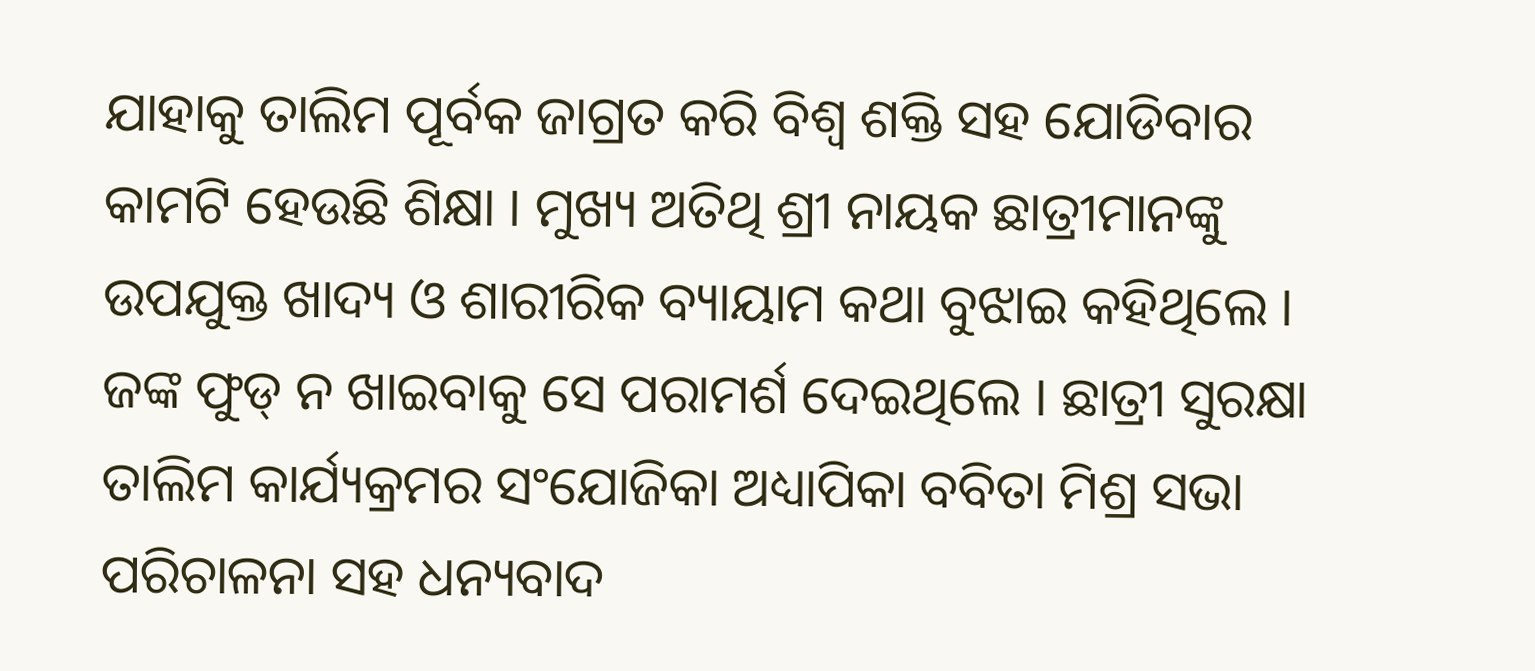ଯାହାକୁ ତାଲିମ ପୂର୍ବକ ଜାଗ୍ରତ କରି ବିଶ୍ୱ ଶକ୍ତି ସହ ଯୋଡିବାର କାମଟି ହେଉଛି ଶିକ୍ଷା । ମୁଖ୍ୟ ଅତିଥି ଶ୍ରୀ ନାୟକ ଛାତ୍ରୀମାନଙ୍କୁ ଉପଯୁକ୍ତ ଖାଦ୍ୟ ଓ ଶାରୀରିକ ବ୍ୟାୟାମ କଥା ବୁଝାଇ କହିଥିଲେ । ଜଙ୍କ ଫୁଡ୍ ନ ଖାଇବାକୁ ସେ ପରାମର୍ଶ ଦେଇଥିଲେ । ଛାତ୍ରୀ ସୁରକ୍ଷା ତାଲିମ କାର୍ଯ୍ୟକ୍ରମର ସଂଯୋଜିକା ଅଧ୍ୟାପିକା ବବିତା ମିଶ୍ର ସଭା ପରିଚାଳନା ସହ ଧନ୍ୟବାଦ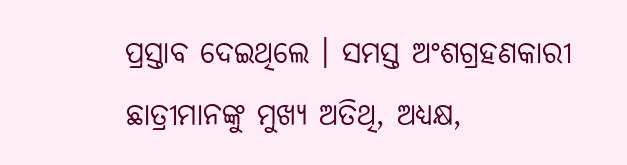ପ୍ରସ୍ତାବ ଦେଇଥିଲେ । ସମସ୍ତ ଅଂଶଗ୍ରହଣକାରୀ ଛାତ୍ରୀମାନଙ୍କୁ ମୁଖ୍ୟ ଅତିଥି, ଅଧ୍ୟକ୍ଷ,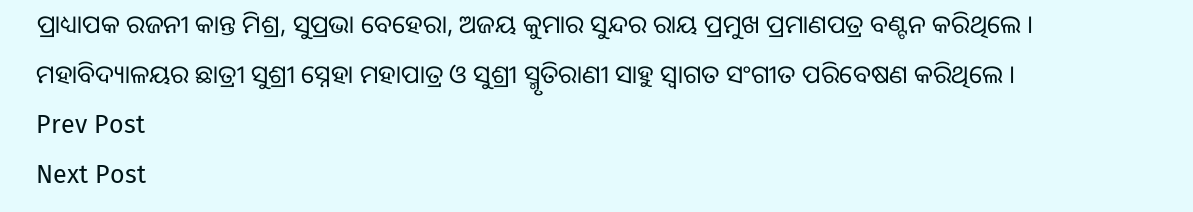ପ୍ରାଧ୍ୟାପକ ରଜନୀ କାନ୍ତ ମିଶ୍ର, ସୁପ୍ରଭା ବେହେରା, ଅଜୟ କୁମାର ସୁନ୍ଦର ରାୟ ପ୍ରମୁଖ ପ୍ରମାଣପତ୍ର ବଣ୍ଟନ କରିଥିଲେ । ମହାବିଦ୍ୟାଳୟର ଛାତ୍ରୀ ସୁଶ୍ରୀ ସ୍ନେହା ମହାପାତ୍ର ଓ ସୁଶ୍ରୀ ସ୍ମୃତିରାଣୀ ସାହୁ ସ୍ୱାଗତ ସଂଗୀତ ପରିବେଷଣ କରିଥିଲେ ।
Prev Post
Next Post